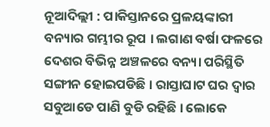ନୂଆଦିଲ୍ଲୀ : ପାକିସ୍ତାନରେ ପ୍ରଳୟଙ୍କାରୀ ବନ୍ୟାର ଗମ୍ଭୀର ରୂପ । ଲଗାଣ ବର୍ଷା ଫଳରେ ଦେଶର ବିଭିନ୍ନ ଅଞ୍ଚଳରେ ବନ୍ୟା ପରିସ୍ଥିତି ସଙ୍ଗୀନ ହୋଇପଡିଛି । ରାସ୍ତାଘାଟ ଘର ଦ୍ବାର ସବୁଆଡେ ପାଣି ବୁଡି ରହିଛି । ଲୋକେ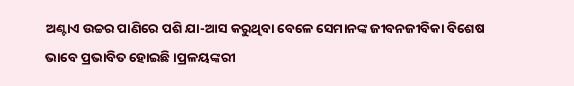ଅଣ୍ଟାଏ ଉଚ୍ଚର ପାଣିରେ ପଶି ଯା-ଆସ କରୁଥିବା ବେଳେ ସେମାନଙ୍କ ଜୀବନଜୀବିକା ବିଶେଷ ଭାବେ ପ୍ରଭାବିତ ହୋଇଛି ।ପ୍ରଳୟଙ୍କରୀ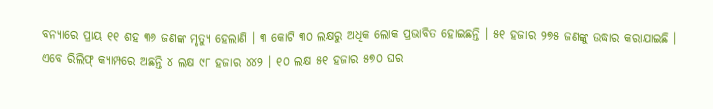ବନ୍ୟାରେ ପ୍ରାୟ ୧୧ ଶହ ୩୬ ଜଣଙ୍କ ମୃତ୍ୟୁ ହେଲାଣି । ୩ କୋଟି ୩୦ ଲକ୍ଷରୁ ଅଧିକ ଲୋକ ପ୍ରଭାବିତ ହୋଇଛନ୍ତି । ୫୧ ହଜାର ୨୭୫ ଜଣଙ୍କୁ ଉଦ୍ଧାର କରାଯାଇଛି । ଏବେ ରିଲିଫ୍ କ୍ୟାମ୍ପରେ ଅଛନ୍ତି ୪ ଲକ୍ଷ ୯୮ ହଜାର ୪୪୨ । ୧୦ ଲକ୍ଷ ୫୧ ହଜାର ୫୭୦ ଘର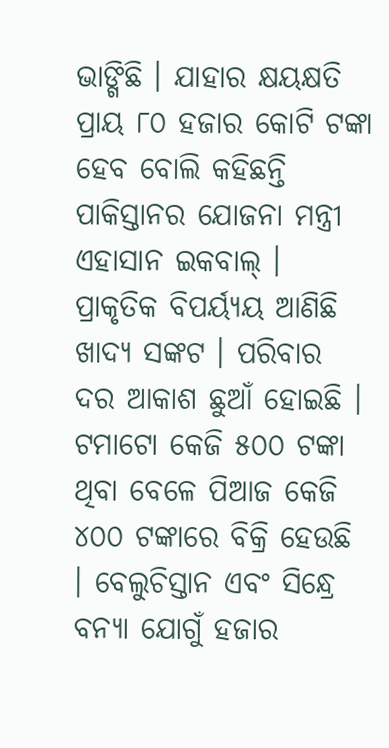ଭାଙ୍ଗିଛି । ଯାହାର କ୍ଷୟକ୍ଷତି ପ୍ରାୟ ୮୦ ହଜାର କୋଟି ଟଙ୍କା ହେବ ବୋଲି କହିଛନ୍ତି ପାକିସ୍ତାନର ଯୋଜନା ମନ୍ତ୍ରୀ ଏହାସାନ ଇକବାଲ୍ । ପ୍ରାକୃତିକ ବିପର୍ୟ୍ୟୟ ଆଣିଛି ଖାଦ୍ୟ ସଙ୍କଟ । ପରିବାର ଦର ଆକାଶ ଛୁଆଁ ହୋଇଛି । ଟମାଟୋ କେଜି ୫୦୦ ଟଙ୍କା ଥିବା ବେଳେ ପିଆଜ କେଜି ୪୦୦ ଟଙ୍କାରେ ବିକ୍ରି ହେଉଛି । ବେଲୁଚିସ୍ତାନ ଏବଂ ସିନ୍ଧ୍ରେ ବନ୍ୟା ଯୋଗୁଁ ହଜାର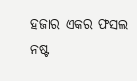ହଜାର ଏକର ଫସଲ ନଷ୍ଟ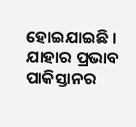ହୋଇଯାଇଛି । ଯାହାର ପ୍ରଭାବ ପାକିସ୍ତାନର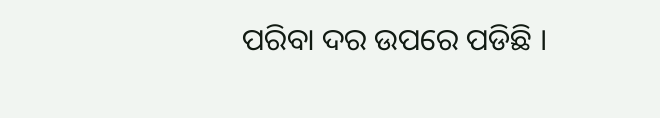ପରିବା ଦର ଉପରେ ପଡିଛି ।